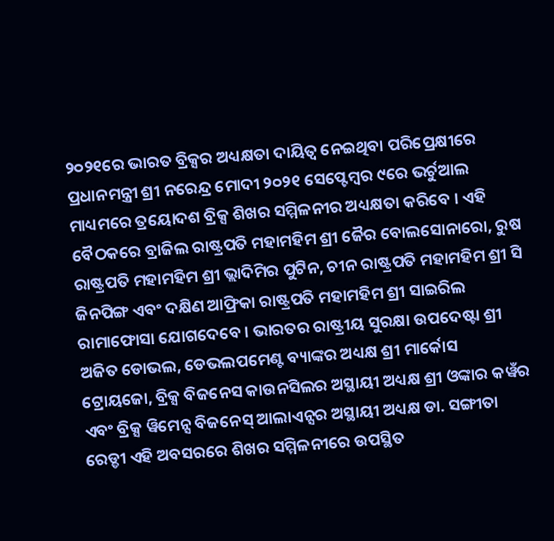୨୦୨୧ରେ ଭାରତ ବ୍ରିକ୍ସର ଅଧ୍ୟକ୍ଷତା ଦାୟିତ୍ୱ ନେଇଥିବା ପରିପ୍ରେକ୍ଷୀରେ ପ୍ରଧାନମନ୍ତ୍ରୀ ଶ୍ରୀ ନରେନ୍ଦ୍ର ମୋଦୀ ୨୦୨୧ ସେପ୍ଟେମ୍ବର ୯ରେ ଭର୍ଚୁଆଲ ମାଧ୍ୟମରେ ତ୍ରୟୋଦଶ ବ୍ରିକ୍ସ ଶିଖର ସମ୍ମିଳନୀର ଅଧ୍ୟକ୍ଷତା କରିବେ । ଏହି ବୈଠକରେ ବ୍ରାଜିଲ ରାଷ୍ଟ୍ରପତି ମହାମହିମ ଶ୍ରୀ ଜୈର ବୋଲସୋନାରୋ, ରୁଷ ରାଷ୍ଟ୍ରପତି ମହାମହିମ ଶ୍ରୀ ଭ୍ଲାଦିମିର ପୁଟିନ, ଚୀନ ରାଷ୍ଟ୍ରପତି ମହାମହିମ ଶ୍ରୀ ସି ଜିନପିଙ୍ଗ ଏବଂ ଦକ୍ଷିଣ ଆଫ୍ରିକା ରାଷ୍ଟ୍ରପତି ମହାମହିମ ଶ୍ରୀ ସାଇରିଲ ରାମାଫୋସା ଯୋଗଦେବେ । ଭାରତର ରାଷ୍ଟ୍ରୀୟ ସୁରକ୍ଷା ଉପଦେଷ୍ଟା ଶ୍ରୀ ଅଜିତ ଡୋଭଲ, ଡେଭଲପମେଣ୍ଟ ବ୍ୟାଙ୍କର ଅଧ୍ୟକ୍ଷ ଶ୍ରୀ ମାର୍କୋସ ଟ୍ରୋୟଜୋ, ବ୍ରିକ୍ସ ବିଜନେସ କାଉନସିଲର ଅସ୍ଥାୟୀ ଅଧ୍ୟକ୍ଷ ଶ୍ରୀ ଓଙ୍କାର କୱଁର ଏବଂ ବ୍ରିକ୍ସ ୱିମେନ୍ସ ବିଜନେସ୍ ଆଲାଏନ୍ସର ଅସ୍ଥାୟୀ ଅଧ୍ୟକ୍ଷ ଡା. ସଙ୍ଗୀତା ରେଡ୍ଡୀ ଏହି ଅବସରରେ ଶିଖର ସମ୍ମିଳନୀରେ ଉପସ୍ଥିତ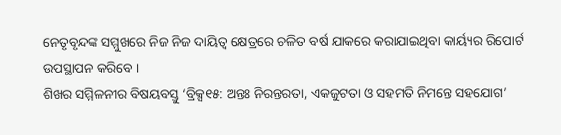ନେତୃବୃନ୍ଦଙ୍କ ସମ୍ମୁଖରେ ନିଜ ନିଜ ଦାୟିତ୍ୱ କ୍ଷେତ୍ରରେ ଚଳିତ ବର୍ଷ ଯାକରେ କରାଯାଇଥିବା କାର୍ୟ୍ୟର ରିପୋର୍ଟ ଉପସ୍ଥାପନ କରିବେ ।
ଶିଖର ସମ୍ମିଳନୀର ବିଷୟବସ୍ତୁ ‘ବ୍ରିକ୍ସ୧୫: ଅନ୍ତଃ ନିରନ୍ତରତା, ଏକଜୁଟତା ଓ ସହମତି ନିମନ୍ତେ ସହଯୋଗ’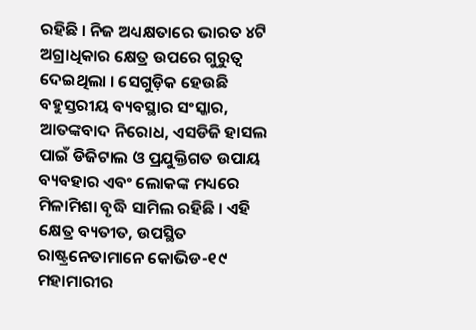ରହିଛି । ନିଜ ଅଧ୍ୟକ୍ଷତାରେ ଭାରତ ୪ଟି ଅଗ୍ରାଧିକାର କ୍ଷେତ୍ର ଉପରେ ଗୁରୁତ୍ୱ ଦେଇଥିଲା । ସେଗୁଡ଼ିକ ହେଉଛି ବହୁସ୍ତରୀୟ ବ୍ୟବସ୍ଥାର ସଂସ୍କାର, ଆତଙ୍କବାଦ ନିରୋଧ, ଏସଡିଜି ହାସଲ ପାଇଁ ଡିଜିଟାଲ ଓ ପ୍ରଯୁକ୍ତିଗତ ଉପାୟ ବ୍ୟବହାର ଏବଂ ଲୋକଙ୍କ ମଧ୍ୟରେ ମିଳାମିଶା ବୃଦ୍ଧି ସାମିଲ ରହିଛି । ଏହି କ୍ଷେତ୍ର ବ୍ୟତୀତ, ଉପସ୍ଥିତ ରାଷ୍ଟ୍ରନେତାମାନେ କୋଭିଡ-୧୯ ମହାମାରୀର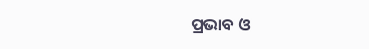ପ୍ରଭାବ ଓ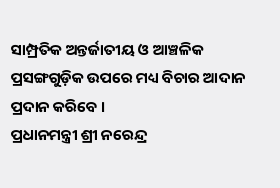ସାମ୍ପ୍ରତିକ ଅନ୍ତର୍ଜାତୀୟ ଓ ଆଞ୍ଚଳିକ ପ୍ରସଙ୍ଗଗୁଡ଼ିକ ଉପରେ ମଧ୍ୟ ବିଚାର ଆଦାନ ପ୍ରଦାନ କରିବେ ।
ପ୍ରଧାନମନ୍ତ୍ରୀ ଶ୍ରୀ ନରେନ୍ଦ୍ର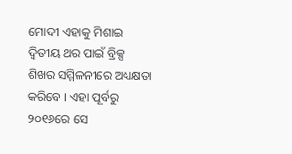ମୋଦୀ ଏହାକୁ ମିଶାଇ ଦ୍ୱିତୀୟ ଥର ପାଇଁ ବ୍ରିକ୍ସ ଶିଖର ସମ୍ମିଳନୀରେ ଅଧ୍ୟକ୍ଷତା କରିବେ । ଏହା ପୂର୍ବରୁ ୨୦୧୬ରେ ସେ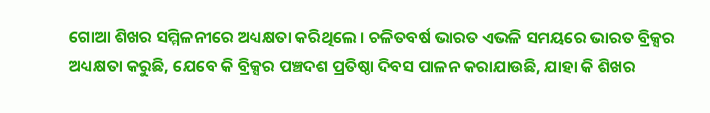ଗୋଆ ଶିଖର ସମ୍ମିଳନୀରେ ଅଧ୍ୟକ୍ଷତା କରିଥିଲେ । ଚଳିତବର୍ଷ ଭାରତ ଏଭଳି ସମୟରେ ଭାରତ ବ୍ରିକ୍ସର ଅଧ୍ୟକ୍ଷତା କରୁଛି, ଯେବେ କି ବ୍ରିକ୍ସର ପଞ୍ଚଦଶ ପ୍ରତିଷ୍ଠା ଦିବସ ପାଳନ କରାଯାଉଛି, ଯାହା କି ଶିଖର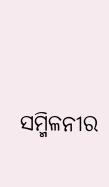ସମ୍ମିଳନୀର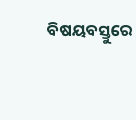ବିଷୟବସ୍ତୁରେ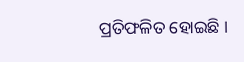ପ୍ରତିଫଳିତ ହୋଇଛି ।